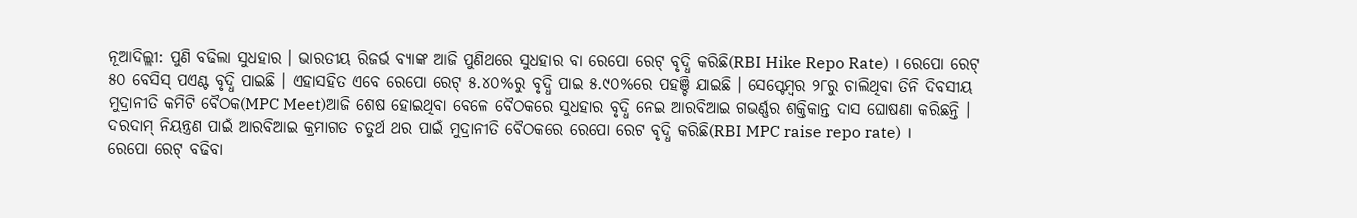ନୂଆଦିଲ୍ଲୀ: ପୁଣି ବଢିଲା ସୁଧହାର । ଭାରତୀୟ ରିଜର୍ଭ ବ୍ୟାଙ୍କ ଆଜି ପୁଣିଥରେ ସୁଧହାର ବା ରେପୋ ରେଟ୍ ବୃଦ୍ଧି କରିଛି(RBI Hike Repo Rate) । ରେପୋ ରେଟ୍ ୫୦ ବେସିସ୍ ପଏଣ୍ଟ ବୃଦ୍ଧି ପାଇଛି । ଏହାସହିତ ଏବେ ରେପୋ ରେଟ୍ ୫.୪୦%ରୁ ବୃଦ୍ଧି ପାଇ ୫.୯୦%ରେ ପହଞ୍ଚି ଯାଇଛି । ସେପ୍ଟେମ୍ବର ୨୮ରୁ ଚାଲିଥିବା ତିନି ଦିବସୀୟ ମୁଦ୍ରାନୀତି କମିଟି ବୈଠକ(MPC Meet)ଆଜି ଶେଷ ହୋଇଥିବା ବେଳେ ବୈଠକରେ ସୁଧହାର ବୃଦ୍ଧି ନେଇ ଆରବିଆଇ ଗଭର୍ଣ୍ଣର ଶକ୍ତିକାନ୍ତ ଦାସ ଘୋଷଣା କରିଛନ୍ତି । ଦରଦାମ୍ ନିୟନ୍ତ୍ରଣ ପାଇଁ ଆରବିଆଇ କ୍ରମାଗତ ଚତୁର୍ଥ ଥର ପାଇଁ ମୁଦ୍ରାନୀତି ବୈଠକରେ ରେପୋ ରେଟ ବୃଦ୍ଧି କରିଛି(RBI MPC raise repo rate) ।
ରେପୋ ରେଟ୍ ବଢିବା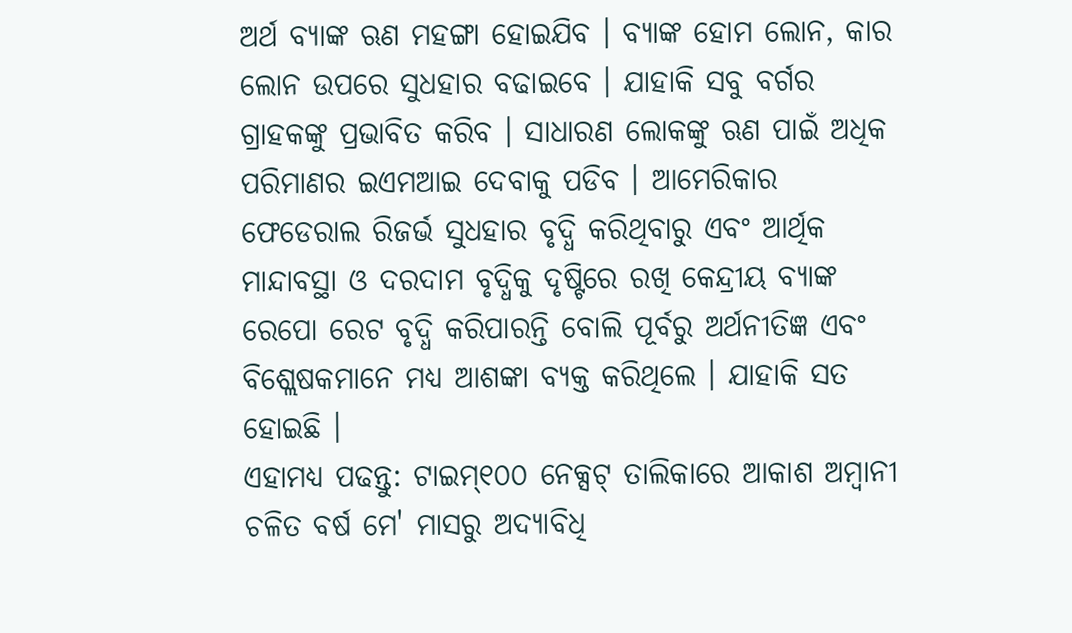ଅର୍ଥ ବ୍ୟାଙ୍କ ଋଣ ମହଙ୍ଗା ହୋଇଯିବ । ବ୍ୟାଙ୍କ ହୋମ ଲୋନ, କାର ଲୋନ ଉପରେ ସୁଧହାର ବଢାଇବେ । ଯାହାକି ସବୁ ବର୍ଗର ଗ୍ରାହକଙ୍କୁ ପ୍ରଭାବିତ କରିବ । ସାଧାରଣ ଲୋକଙ୍କୁ ଋଣ ପାଇଁ ଅଧିକ ପରିମାଣର ଇଏମଆଇ ଦେବାକୁ ପଡିବ । ଆମେରିକାର ଫେଡେରାଲ ରିଜର୍ଭ ସୁଧହାର ବୃଦ୍ଧି କରିଥିବାରୁ ଏବଂ ଆର୍ଥିକ ମାନ୍ଦାବସ୍ଥା ଓ ଦରଦାମ ବୃଦ୍ଧିକୁ ଦୃଷ୍ଟିରେ ରଖି କେନ୍ଦ୍ରୀୟ ବ୍ୟାଙ୍କ ରେପୋ ରେଟ ବୃଦ୍ଧି କରିପାରନ୍ତି ବୋଲି ପୂର୍ବରୁ ଅର୍ଥନୀତିଜ୍ଞ ଏବଂ ବିଶ୍ଲେଷକମାନେ ମଧ୍ୟ ଆଶଙ୍କା ବ୍ୟକ୍ତ କରିଥିଲେ । ଯାହାକି ସତ ହୋଇଛି ।
ଏହାମଧ୍ୟ ପଢନ୍ତୁ: ଟାଇମ୍୧୦୦ ନେକ୍ସଟ୍ ତାଲିକାରେ ଆକାଶ ଅମ୍ବାନୀ
ଚଳିତ ବର୍ଷ ମେ' ମାସରୁ ଅଦ୍ୟାବିଧି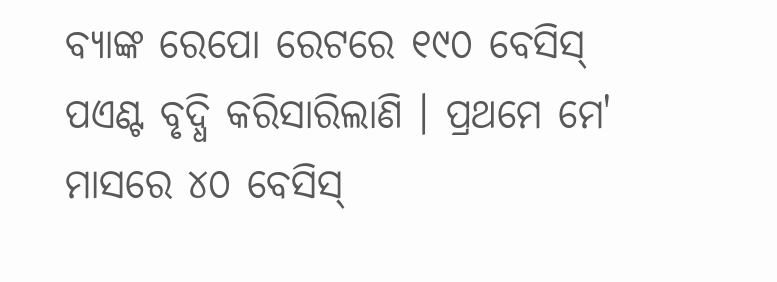ବ୍ୟାଙ୍କ ରେପୋ ରେଟରେ ୧୯୦ ବେସିସ୍ ପଏଣ୍ଟ ବୃଦ୍ଧି କରିସାରିଲାଣି । ପ୍ରଥମେ ମେ' ମାସରେ ୪୦ ବେସିସ୍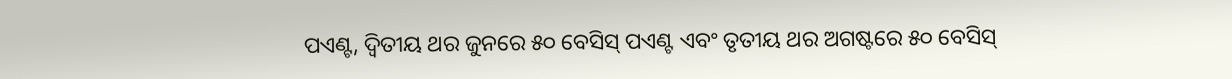ପଏଣ୍ଟ, ଦ୍ବିତୀୟ ଥର ଜୁନରେ ୫୦ ବେସିସ୍ ପଏଣ୍ଟ ଏବଂ ତୃତୀୟ ଥର ଅଗଷ୍ଟରେ ୫୦ ବେସିସ୍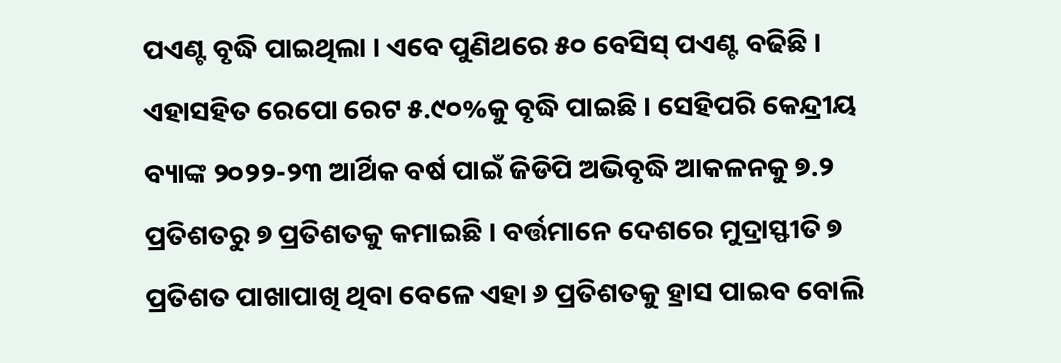ପଏଣ୍ଟ ବୃଦ୍ଧି ପାଇଥିଲା । ଏବେ ପୁଣିଥରେ ୫୦ ବେସିସ୍ ପଏଣ୍ଟ ବଢିଛି । ଏହାସହିତ ରେପୋ ରେଟ ୫.୯୦%କୁ ବୃଦ୍ଧି ପାଇଛି । ସେହିପରି କେନ୍ଦ୍ରୀୟ ବ୍ୟାଙ୍କ ୨୦୨୨-୨୩ ଆର୍ଥିକ ବର୍ଷ ପାଇଁ ଜିଡିପି ଅଭିବୃଦ୍ଧି ଆକଳନକୁ ୭.୨ ପ୍ରତିଶତରୁ ୭ ପ୍ରତିଶତକୁ କମାଇଛି । ବର୍ତ୍ତମାନେ ଦେଶରେ ମୁଦ୍ରାସ୍ଫୀତି ୭ ପ୍ରତିଶତ ପାଖାପାଖି ଥିବା ବେଳେ ଏହା ୬ ପ୍ରତିଶତକୁ ହ୍ରାସ ପାଇବ ବୋଲି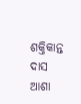ଶକ୍ତିକାନ୍ତ ଦାସ ଆଶା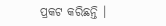ପ୍ରକଟ କରିଛନ୍ତି ।